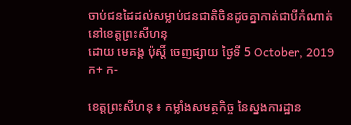ចាប់ជនដៃដល់សម្លាប់ជនជាតិចិនដូចគ្នាកាត់ជាបីកំណាត់ នៅខេត្តព្រះសីហនុ
ដោយ មេគង្គ ប៉ុស្តិ៍ ចេញផ្សាយ ថ្ងៃទី 5 October, 2019 ក+ ក-

ខេត្តព្រះសីហនុ ៖ កម្លាំងសមត្ថកិច្ច នៃស្នងការដ្ឋាន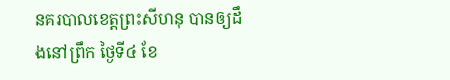នគរបាលខេត្តព្រះសីហនុ បានឲ្យដឹងនៅព្រឹក ថ្ងៃទី៤ ខែ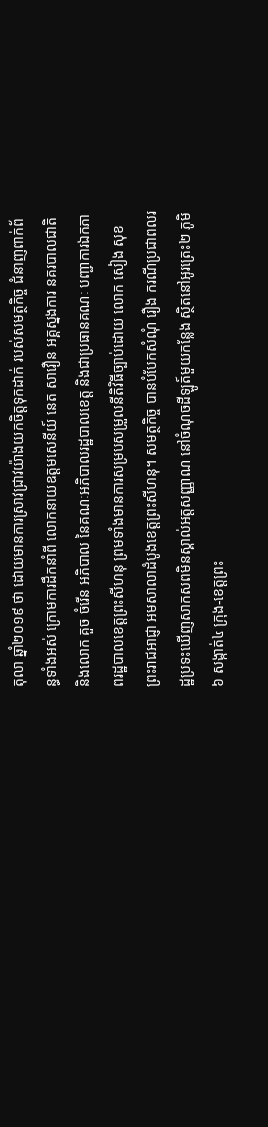តុលា ឆ្នាំ២០១៩ ថា ដោយមានការស្រាវជ្រាវយ៉ាងយកចិត្តទុកដាក់ របស់សមត្ថកិច្ច ជំនាញពាក់ព័ន្ធទាំងអស់ ក្រោមការដឹកនាំពី លោកនាយឧត្តមសេនីយ៍ នេត សាវឿន អគ្គស្នងការ នគរបាលជាតិ និងលោក គួច ចំរើន អភិបាល នៃគណៈអភិបាលរដ្ឋបាលខេត្ត និងជាប្រធានគណៈ បញ្ជាការឯកភាពរដ្ឋបាលខេត្តព្រះសីហនុ ព្រមទាំងមានការសម្របសម្រួលនីតិវិធីច្បាប់ដោយ លោក សៀង សុខ ព្រះរាជអាជ្ញា អមសាលាដំបូងខេត្តព្រះសីហនុ។ សមត្ថកិច្ច បានបំបែកសំណុំ រឿង ករណីប្រជាពលរដ្ឋប្រទះឃើញសាកសពមិនស្គាល់អត្តសញ្ញាណ នៅចំណុចដីឡូត៍មួយកន្លែង ស្ថិតនៅអូរត្រេះ២ ភូមិ៦ សង្កាត់៤ ក្រុង-ខេត្តព្រះ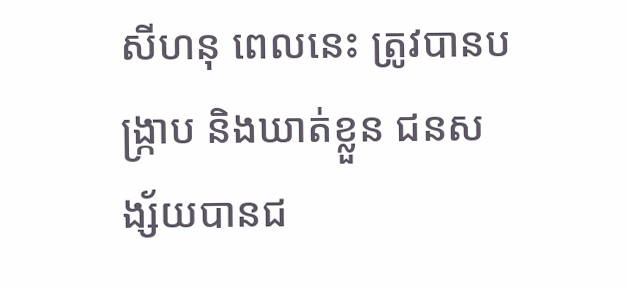សីហនុ ពេលនេះ ត្រូវបានបង្រ្កាប និងឃាត់ខ្លួន ជនសង្ស័យបានជ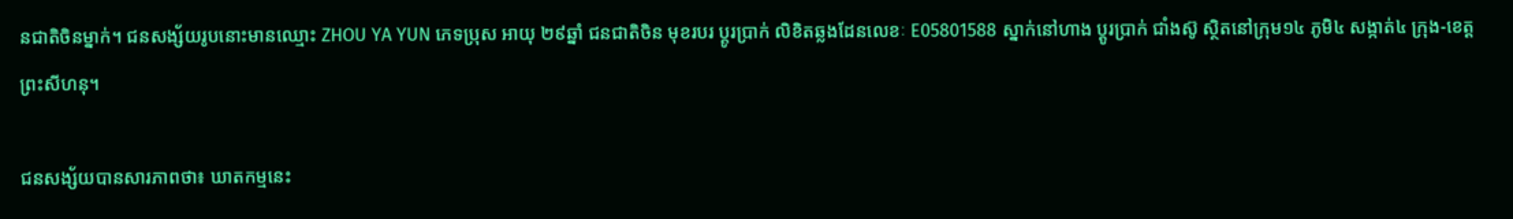នជាតិចិនម្នាក់។ ជនសង្ស័យរូបនោះមានឈ្មោះ ZHOU YA YUN ភេទប្រុស អាយុ ២៩ឆ្នាំ ជនជាតិចិន មុខរបរ ប្តូរប្រាក់ លិខិតឆ្លងដែនលេខៈ E05801588 ស្នាក់នៅហាង ប្តូរប្រាក់ ជាំងស៊ូ ស្ថិតនៅក្រុម១៤ ភូមិ៤ សង្កាត់៤ ក្រុង-ខេត្តព្រះសីហនុ។

ជនសង្ស័យបានសារភាពថា៖ ឃាតកម្មនេះ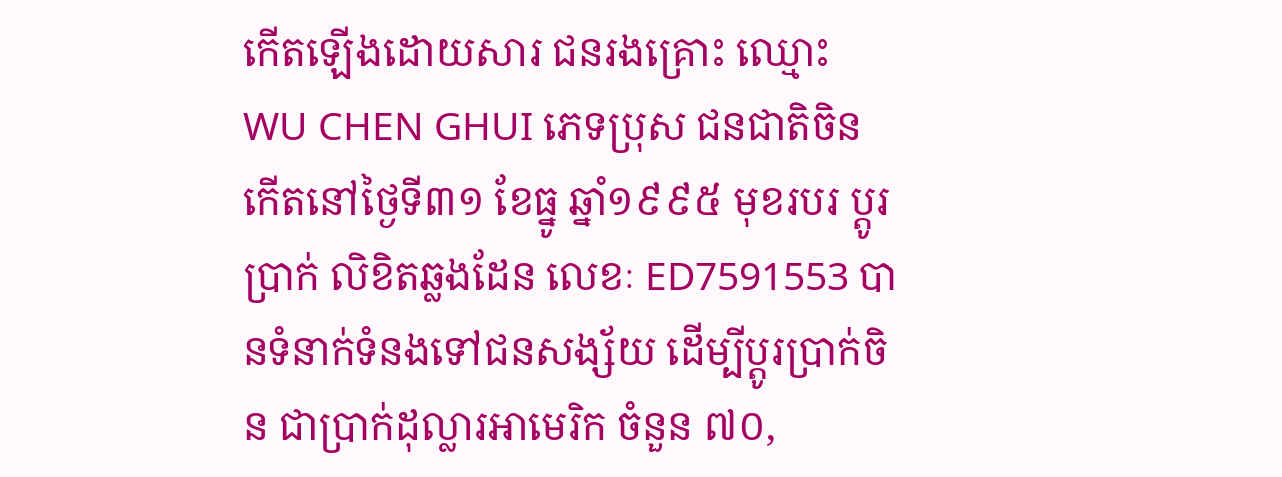កើតឡើងដោយសារ ជនរងគ្រោះ ឈ្មោះ WU CHEN GHUI ភេទប្រុស ជនជាតិចិន កើតនៅថ្ងៃទី៣១ ខែធ្នូ ឆ្នាំ១៩៩៥ មុខរបរ ប្តូរប្រាក់ លិខិតឆ្លងដែន លេខៈ ED7591553 បានទំនាក់ទំនងទៅជនសង្ស័យ ដើម្បីប្តូរប្រាក់ចិន ជាប្រាក់ដុល្លារអាមេរិក ចំនួន ៧០,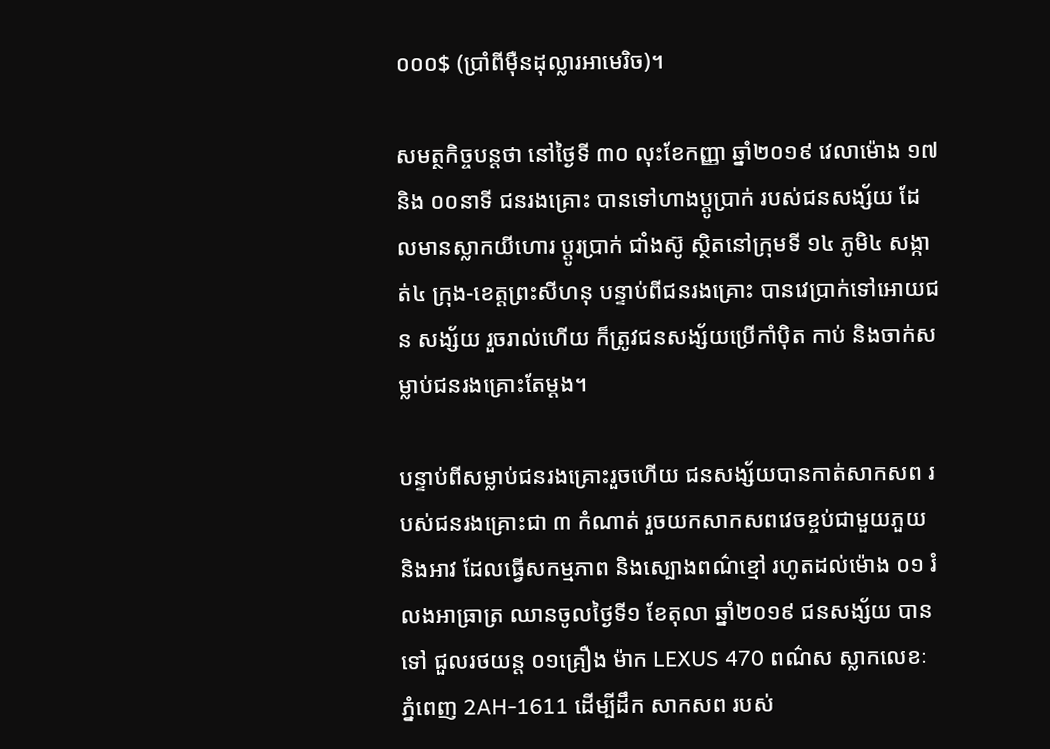០០០$ (ប្រាំពីម៉ឺនដុល្លារអាមេរិច)។

សមត្ថកិច្ចបន្តថា នៅថ្ងៃទី ៣០ លុះខែកញ្ញា ឆ្នាំ២០១៩ វេលាម៉ោង ១៧ និង ០០នាទី ជនរងគ្រោះ បានទៅហាងប្តូប្រាក់ របស់ជនសង្ស័យ ដែលមានស្លាកយីហោរ ប្តូរប្រាក់ ជាំងស៊ូ ស្ថិតនៅក្រុមទី ១៤ ភូមិ៤ សង្កាត់៤ ក្រុង-ខេត្តព្រះសីហនុ បន្ទាប់ពីជនរងគ្រោះ បានវេប្រាក់ទៅអោយជន សង្ស័យ រួចរាល់ហើយ ក៏ត្រូវជនសង្ស័យប្រើកាំប៉ិត កាប់ និងចាក់សម្លាប់ជនរងគ្រោះតែម្តង។

បន្ទាប់ពីសម្លាប់ជនរងគ្រោះរួចហើយ ជនសង្ស័យបានកាត់សាកសព របស់ជនរងគ្រោះជា ៣ កំណាត់ រួចយកសាកសពវេចខ្ចប់ជាមួយភួយ និងអាវ ដែលធ្វើសកម្មភាព និងស្បោងពណ៌ខ្មៅ រហូតដល់ម៉ោង ០១ រំលងអាធ្រាត្រ ឈានចូលថ្ងៃទី១ ខែតុលា ឆ្នាំ២០១៩ ជនសង្ស័យ បានទៅ ជួលរថយន្ត ០១គ្រឿង ម៉ាក LEXUS 470 ពណ៌ស ស្លាកលេខៈ ភ្នំពេញ 2AH-1611 ដើម្បីដឹក សាកសព របស់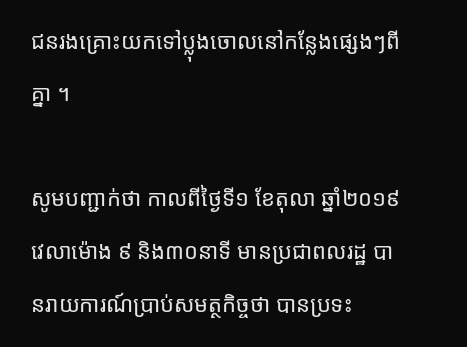ជនរងគ្រោះយកទៅប្លុងចោលនៅកន្លែងផ្សេងៗពីគ្នា ។

សូមបញ្ជាក់ថា កាលពីថ្ងៃទី១ ខែតុលា ឆ្នាំ២០១៩ វេលាម៉ោង ៩ និង៣០នាទី មានប្រជាពលរដ្ឋ បានរាយការណ៍ប្រាប់សមត្ថកិច្ចថា បានប្រទះ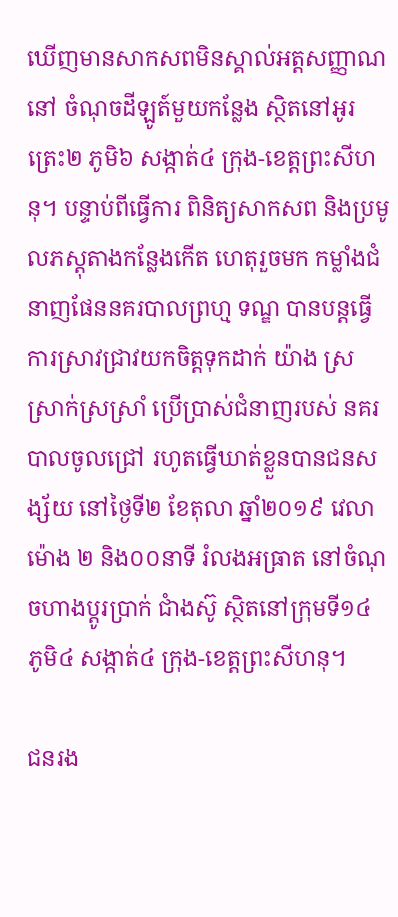ឃើញមានសាកសពមិនស្គាល់អត្តសញ្ញាណ នៅ ចំណុចដីឡូត៍មួយកន្លែង ស្ថិតនៅអូរត្រេះ២ ភូមិ៦ សង្កាត់៤ ក្រុង-ខេត្តព្រះសីហនុ។ បន្ទាប់ពីធ្វើការ ពិនិត្យសាកសព និងប្រមូលភស្តុតាងកន្លែងកើត ហេតុរួចមក កម្លាំងជំនាញផែននគរបាលព្រហ្ម ទណ្ឌ បានបន្តធ្វើការស្រាវជ្រាវយកចិត្តទុកដាក់ យ៉ាង ស្រស្រាក់ស្រស្រាំ ប្រើប្រាស់ជំនាញរបស់ នគរបាលចូលជ្រៅ រហូតធ្វើឃាត់ខ្លួនបានជនសង្ស័យ នៅថ្ងៃទី២ ខែតុលា ឆ្នាំ២០១៩ វេលាម៉ោង ២ និង០០នាទី រំលងអធ្រាត នៅចំណុចហាងប្តូរប្រាក់ ជាំងស៊ូ ស្ថិតនៅក្រុមទី១៤ ភូមិ៤ សង្កាត់៤ ក្រុង-ខេត្តព្រះសីហនុ។

ជនរង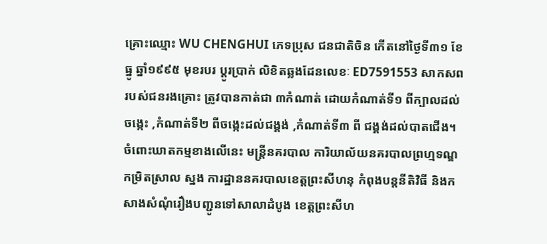គ្រោះឈ្មោះ WU CHENGHUI ភេទប្រុស ជនជាតិចិន កើតនៅថ្ងៃទី៣១ ខែធ្នូ ឆ្នាំ១៩៩៥ មុខរបរ ប្តូរប្រាក់ លិខិតឆ្លងដែនលេខៈ ED7591553 សាកសព របស់ជនរងគ្រោះ ត្រូវបានកាត់ជា ៣កំណាត់ ដោយកំណាត់ទី១ ពីក្បាលដល់ចង្កេះ ,កំណាត់ទី២ ពីចង្កេះដល់ជង្គង់ ,កំណាត់ទី៣ ពី ជង្គង់ដល់បាតជើង។
ចំពោះឃាតកម្មខាងលើនេះ មន្ត្រីនគរបាល ការិយាល័យនគរបាលព្រហ្មទណ្ឌកម្រិតស្រាល ស្នង ការដ្ឋាននគរបាលខេត្តព្រះសីហនុ កំពុងបន្តនីតិវិធី និងកសាងសំណុំរឿងបញ្ជូនទៅសាលាដំបូង ខេត្តព្រះសីហ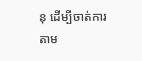នុ ដើម្បីចាត់ការតាម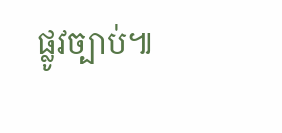ផ្លូវច្បាប់៕